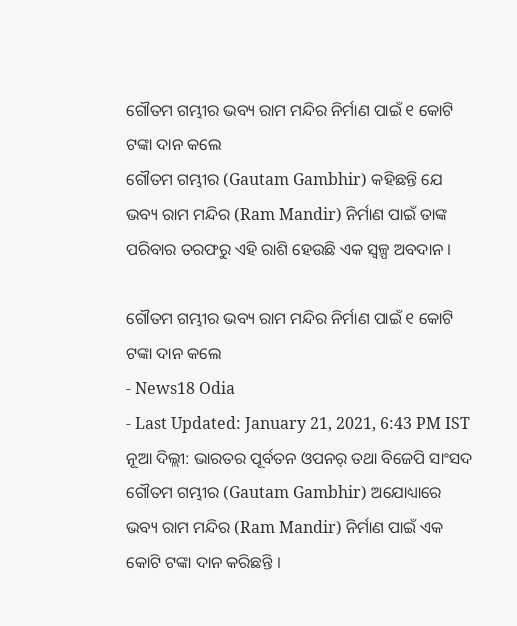ଗୌତମ ଗମ୍ଭୀର ଭବ୍ୟ ରାମ ମନ୍ଦିର ନିର୍ମାଣ ପାଇଁ ୧ କୋଟି ଟଙ୍କା ଦାନ କଲେ
ଗୌତମ ଗମ୍ଭୀର (Gautam Gambhir) କହିଛନ୍ତି ଯେ ଭବ୍ୟ ରାମ ମନ୍ଦିର (Ram Mandir) ନିର୍ମାଣ ପାଇଁ ତାଙ୍କ ପରିବାର ତରଫରୁ ଏହି ରାଶି ହେଉଛି ଏକ ସ୍ୱଳ୍ପ ଅବଦାନ ।

ଗୌତମ ଗମ୍ଭୀର ଭବ୍ୟ ରାମ ମନ୍ଦିର ନିର୍ମାଣ ପାଇଁ ୧ କୋଟି ଟଙ୍କା ଦାନ କଲେ
- News18 Odia
- Last Updated: January 21, 2021, 6:43 PM IST
ନୂଆ ଦିଲ୍ଲୀ: ଭାରତର ପୂର୍ବତନ ଓପନର୍ ତଥା ବିଜେପି ସାଂସଦ ଗୌତମ ଗମ୍ଭୀର (Gautam Gambhir) ଅଯୋଧ୍ୟାରେ ଭବ୍ୟ ରାମ ମନ୍ଦିର (Ram Mandir) ନିର୍ମାଣ ପାଇଁ ଏକ କୋଟି ଟଙ୍କା ଦାନ କରିଛନ୍ତି ।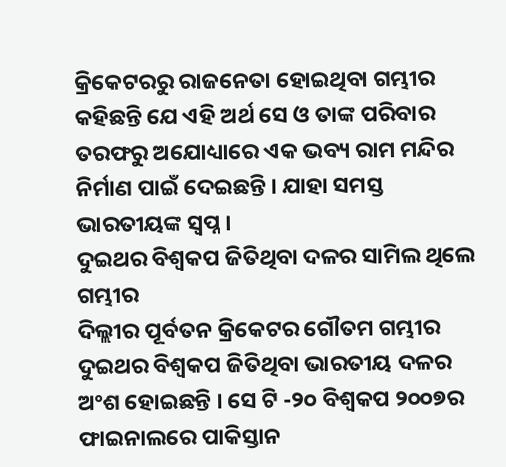କ୍ରିକେଟରରୁ ରାଜନେତା ହୋଇଥିବା ଗମ୍ଭୀର କହିଛନ୍ତି ଯେ ଏହି ଅର୍ଥ ସେ ଓ ତାଙ୍କ ପରିବାର ତରଫରୁ ଅଯୋଧ୍ୟାରେ ଏକ ଭବ୍ୟ ରାମ ମନ୍ଦିର ନିର୍ମାଣ ପାଇଁ ଦେଇଛନ୍ତି । ଯାହା ସମସ୍ତ ଭାରତୀୟଙ୍କ ସ୍ୱପ୍ନ ।
ଦୁଇଥର ବିଶ୍ୱକପ ଜିତିଥିବା ଦଳର ସାମିଲ ଥିଲେ ଗମ୍ଭୀର
ଦିଲ୍ଲୀର ପୂର୍ବତନ କ୍ରିକେଟର ଗୌତମ ଗମ୍ଭୀର ଦୁଇଥର ବିଶ୍ୱକପ ଜିତିଥିବା ଭାରତୀୟ ଦଳର ଅଂଶ ହୋଇଛନ୍ତି । ସେ ଟି -୨୦ ବିଶ୍ୱକପ ୨୦୦୭ର ଫାଇନାଲରେ ପାକିସ୍ତାନ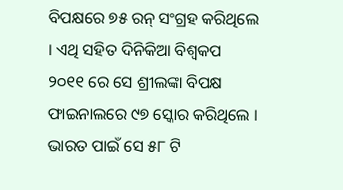ବିପକ୍ଷରେ ୭୫ ରନ୍ ସଂଗ୍ରହ କରିଥିଲେ । ଏଥି ସହିତ ଦିନିକିଆ ବିଶ୍ୱକପ ୨୦୧୧ ରେ ସେ ଶ୍ରୀଲଙ୍କା ବିପକ୍ଷ ଫାଇନାଲରେ ୯୭ ସ୍କୋର କରିଥିଲେ । ଭାରତ ପାଇଁ ସେ ୫୮ ଟି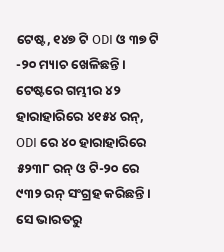ଟେଷ୍ଟ, ୧୪୭ ଟି ODI ଓ ୩୭ ଟି -୨୦ ମ୍ୟାଚ ଖେଳିଛନ୍ତି । ଟେଷ୍ଟରେ ଗମ୍ଭୀର ୪୨ ହାରାହାରିରେ ୪୧୫୪ ରନ୍, ODI ରେ ୪୦ ହାରାହାରିରେ ୫୨୩୮ ରନ୍ ଓ ଟି-୨୦ ରେ ୯୩୨ ରନ୍ ସଂଗ୍ରହ କରିଛନ୍ତି । ସେ ଭାରତରୁ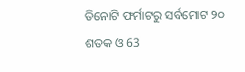ତିନୋଟି ଫର୍ମାଟରୁ ସର୍ବମୋଟ ୨୦ ଶତକ ଓ 63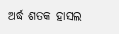ଅର୍ଦ୍ଧ ଶତକ ହାସଲ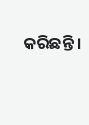କରିଛନ୍ତି ।